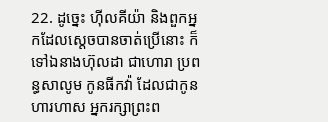22. ដូច្នេះ ហ៊ីលគីយ៉ា និងពួកអ្នកដែលស្តេចបានចាត់ប្រើនោះ ក៏ទៅឯនាងហ៊ុលដា ជាហោរា ប្រពន្ធសាលូម កូនធីកវ៉ា ដែលជាកូនហារហាស អ្នករក្សាព្រះព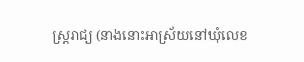ស្ត្ររាជ្យ (នាងនោះអាស្រ័យនៅឃុំលេខ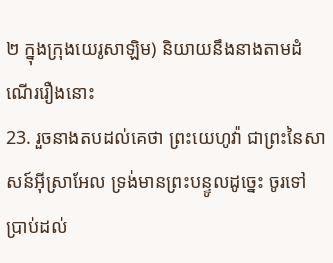២ ក្នុងក្រុងយេរូសាឡិម) និយាយនឹងនាងតាមដំណើររឿងនោះ
23. រួចនាងតបដល់គេថា ព្រះយេហូវ៉ា ជាព្រះនៃសាសន៍អ៊ីស្រាអែល ទ្រង់មានព្រះបន្ទូលដូច្នេះ ចូរទៅប្រាប់ដល់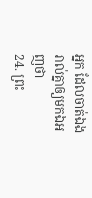អ្នក ដែលចាត់ឯងរាល់គ្នាឲ្យមកឯអញថា
24. ព្រះ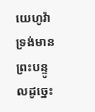យេហូវ៉ាទ្រង់មានព្រះបន្ទូលដូច្នេះ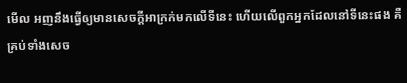មើល អញនឹងធ្វើឲ្យមានសេចក្ដីអាក្រក់មកលើទីនេះ ហើយលើពួកអ្នកដែលនៅទីនេះផង គឺគ្រប់ទាំងសេច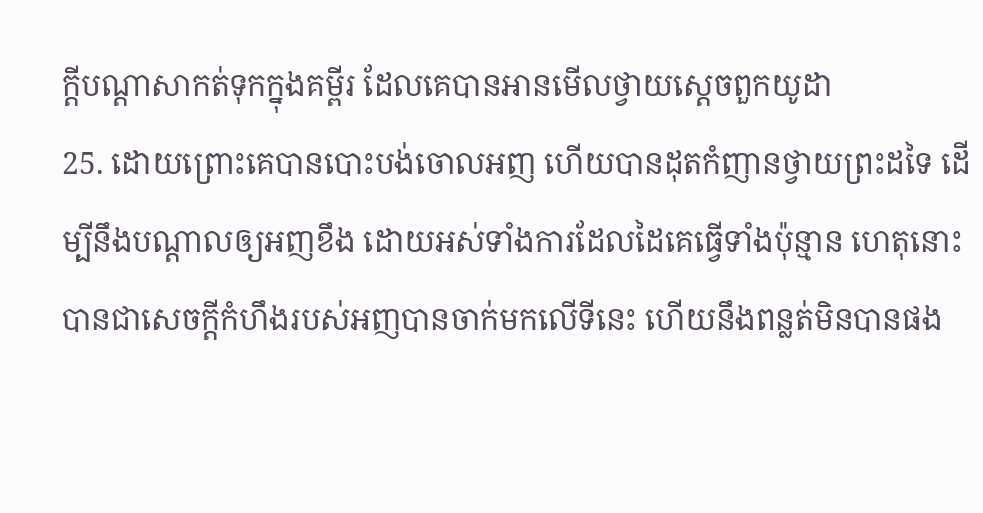ក្ដីបណ្តាសាកត់ទុកក្នុងគម្ពីរ ដែលគេបានអានមើលថ្វាយស្តេចពួកយូដា
25. ដោយព្រោះគេបានបោះបង់ចោលអញ ហើយបានដុតកំញានថ្វាយព្រះដទៃ ដើម្បីនឹងបណ្តាលឲ្យអញខឹង ដោយអស់ទាំងការដែលដៃគេធ្វើទាំងប៉ុន្មាន ហេតុនោះបានជាសេចក្ដីកំហឹងរបស់អញបានចាក់មកលើទីនេះ ហើយនឹងពន្លត់មិនបានផង